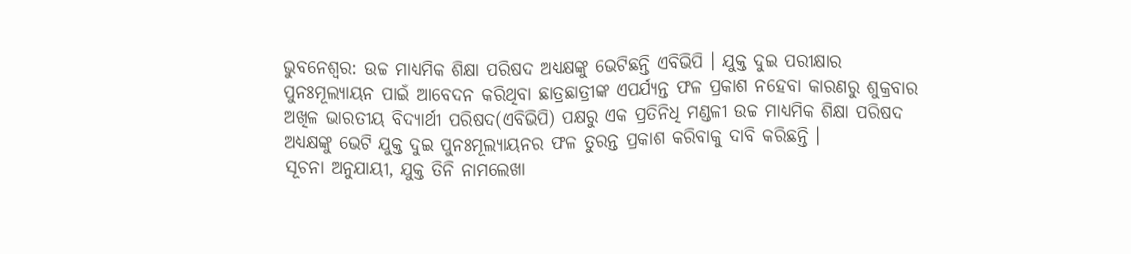ଭୁବନେଶ୍ବର: ଉଚ୍ଚ ମାଧ୍ୟମିକ ଶିକ୍ଷା ପରିଷଦ ଅଧ୍ୟକ୍ଷଙ୍କୁ ଭେଟିଛନ୍ତି ଏବିଭିପି । ଯୁକ୍ତ ଦୁଇ ପରୀକ୍ଷାର ପୁନଃମୂଲ୍ୟାୟନ ପାଇଁ ଆବେଦନ କରିଥିବା ଛାତ୍ରଛାତ୍ରୀଙ୍କ ଏପର୍ଯ୍ୟନ୍ତ ଫଳ ପ୍ରକାଶ ନହେବା କାରଣରୁ ଶୁକ୍ରବାର ଅଖିଳ ଭାରତୀୟ ବିଦ୍ୟାର୍ଥୀ ପରିଷଦ(ଏବିଭିପି) ପକ୍ଷରୁ ଏକ ପ୍ରତିନିଧି ମଣ୍ଡଳୀ ଉଚ୍ଚ ମାଧ୍ୟମିକ ଶିକ୍ଷା ପରିଷଦ ଅଧ୍ୟକ୍ଷଙ୍କୁ ଭେଟି ଯୁକ୍ତ ଦୁଇ ପୁନଃମୂଲ୍ୟାୟନର ଫଳ ତୁରନ୍ତ ପ୍ରକାଶ କରିବାକୁ ଦାବି କରିଛନ୍ତି ।
ସୂଚନା ଅନୁଯାୟୀ, ଯୁକ୍ତ ତିନି ନାମଲେଖା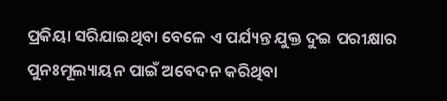ପ୍ରକିୟା ସରିଯାଇଥିବା ବେଳେ ଏ ପର୍ଯ୍ୟନ୍ତ ଯୁକ୍ତ ଦୁଇ ପରୀକ୍ଷାର ପୁନଃମୂଲ୍ୟାୟନ ପାଇଁ ଅବେଦନ କରିଥିବା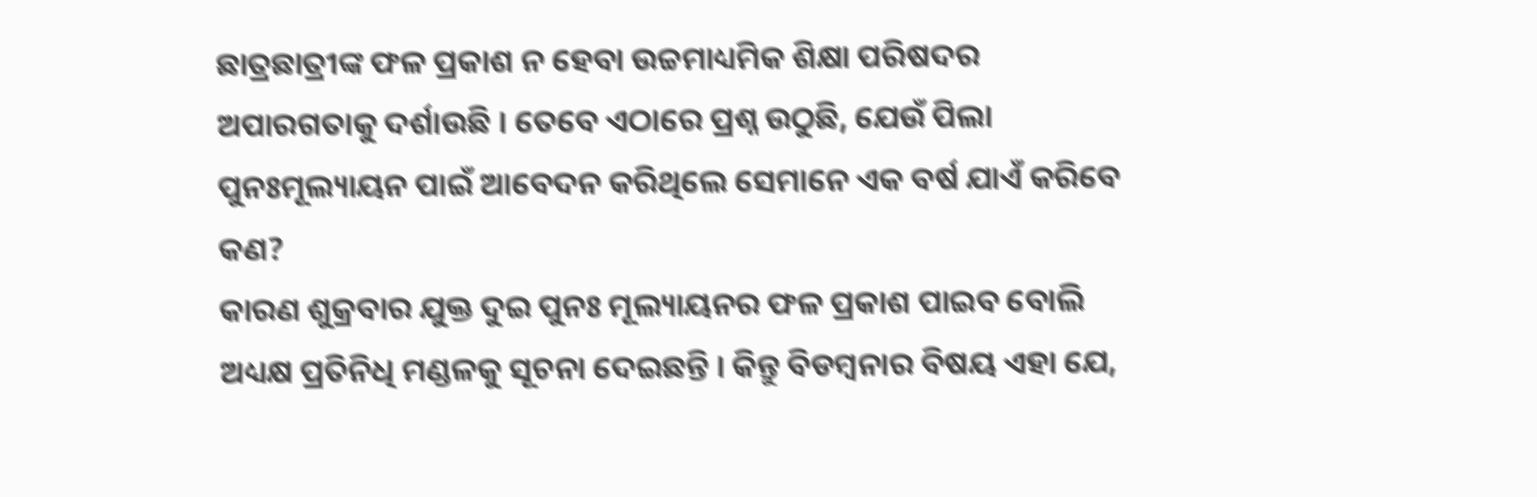ଛାତ୍ରଛାତ୍ରୀଙ୍କ ଫଳ ପ୍ରକାଶ ନ ହେବା ଉଚ୍ଚମାଧ୍ୟମିକ ଶିକ୍ଷା ପରିଷଦର ଅପାରଗତାକୁ ଦର୍ଶାଉଛି । ତେବେ ଏଠାରେ ପ୍ରଶ୍ନ ଉଠୁଛି, ଯେଉଁ ପିଲା ପୁନଃମୂଲ୍ୟାୟନ ପାଇଁ ଆବେଦନ କରିଥିଲେ ସେମାନେ ଏକ ବର୍ଷ ଯାଏଁ କରିବେ କଣ?
କାରଣ ଶୁକ୍ରବାର ଯୁକ୍ତ ଦୁଇ ପୁନଃ ମୂଲ୍ୟାୟନର ଫଳ ପ୍ରକାଶ ପାଇବ ବୋଲି ଅଧ୍ୟକ୍ଷ ପ୍ରତିନିଧି ମଣ୍ଡଳକୁ ସୂଚନା ଦେଇଛନ୍ତି । କିନ୍ତୁ ବିଡମ୍ବନାର ବିଷୟ ଏହା ଯେ,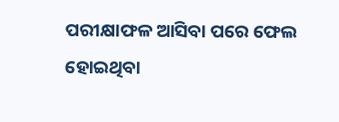ପରୀକ୍ଷାଫଳ ଆସିବା ପରେ ଫେଲ ହୋଇଥିବା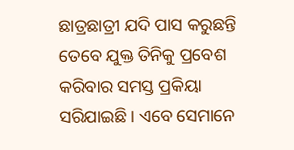ଛାତ୍ରଛାତ୍ରୀ ଯଦି ପାସ କରୁଛନ୍ତି ତେବେ ଯୁକ୍ତ ତିନିକୁ ପ୍ରବେଶ କରିବାର ସମସ୍ତ ପ୍ରକିୟା ସରିଯାଇଛି । ଏବେ ସେମାନେ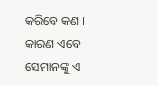କରିବେ କଣ । କାରଣ ଏବେ ସେମାନଙ୍କୁ ଏ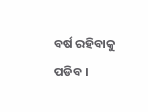ବର୍ଷ ରହିବାକୁ ପଡିବ ।